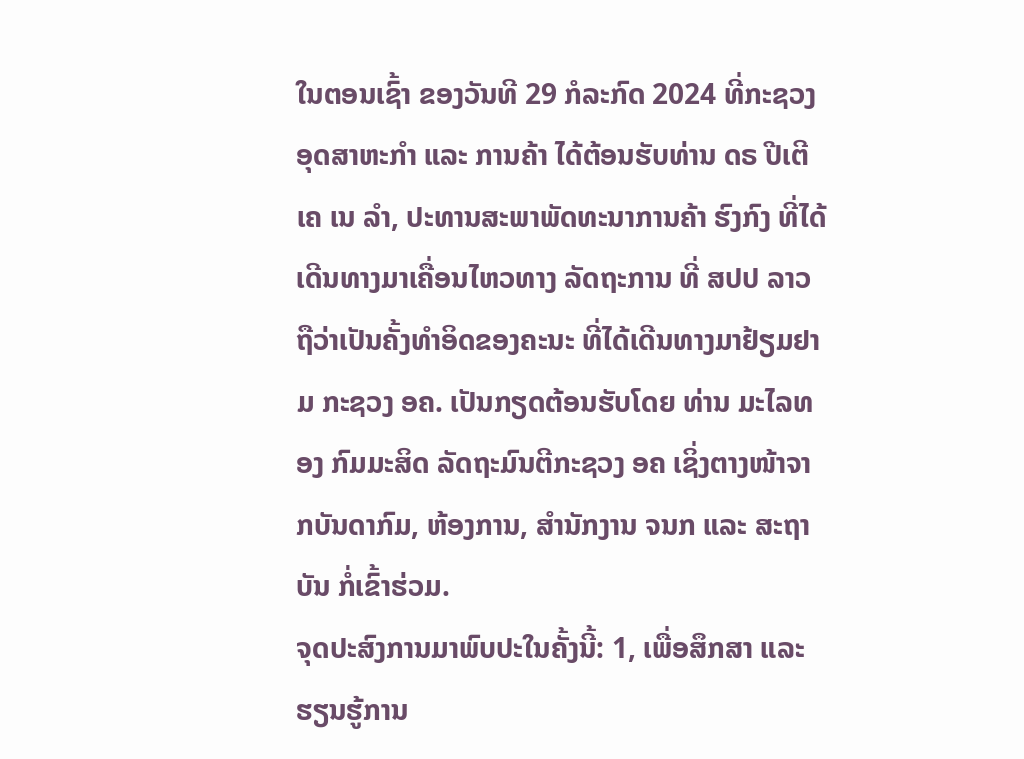ໃນຕອນເຊົ້າ ຂອງວັນທີ 29 ກໍລະກົດ 2024 ທີ່ກະຊວງອຸດສາຫະກຳ ແລະ ການຄ້າ ໄດ້ຕ້ອນຮັບທ່ານ ດຣ ປີເຕີ ເຄ ເນ ລໍາ, ປະທານສະພາພັດທະນາການຄ້າ ຮົງກົງ ທີ່ໄດ້ເດີນທາງມາເຄື່ອນໄຫວທາງ ລັດຖະການ ທີ່ ສປປ ລາວ ຖືວ່າເປັນຄັ້ງທໍາອິດຂອງຄະນະ ທີ່ໄດ້ເດີນທາງມາຢ້ຽມຢາມ ກະຊວງ ອຄ. ເປັນກຽດຕ້ອນຮັບໂດຍ ທ່ານ ມະໄລທອງ ກົມມະສິດ ລັດຖະມົນຕີກະຊວງ ອຄ ເຊິ່ງຕາງໜ້າຈາກບັນດາກົມ, ຫ້ອງການ, ສຳນັກງານ ຈນກ ແລະ ສະຖາບັນ ກໍ່ເຂົ້າຮ່ວມ.
ຈຸດປະສົງການມາພົບປະໃນຄັ້ງນີ້: 1, ເພື່ອສຶກສາ ແລະ ຮຽນຮູ້ການ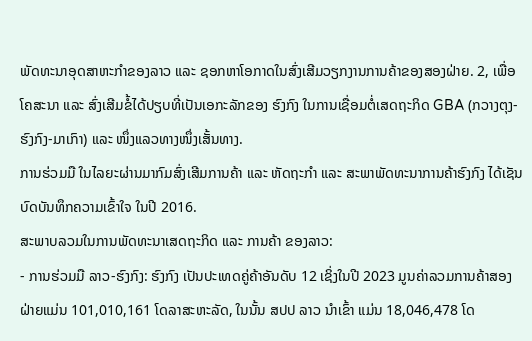ພັດທະນາອຸດສາຫະກໍາຂອງລາວ ແລະ ຊອກຫາໂອກາດໃນສົ່ງເສີມວຽກງານການຄ້າຂອງສອງຝ່າຍ. 2, ເພື່ອໂຄສະນາ ແລະ ສົ່ງເສີມຂໍ້ໄດ້ປຽບທີ່ເປັນເອກະລັກຂອງ ຮົງກົງ ໃນການເຊື່ອມຕໍ່ເສດຖະກິດ GBA (ກວາງຕຸງ-ຮົງກົງ-ມາເກົາ) ແລະ ໜຶ່ງແລວທາງໜຶ່ງເສັ້ນທາງ.
ການຮ່ວມມື ໃນໄລຍະຜ່ານມາກົມສົ່ງເສີມການຄ້າ ແລະ ຫັດຖະກໍາ ແລະ ສະພາພັດທະນາການຄ້າຮົງກົງ ໄດ້ເຊັນບົດບັນທຶກຄວາມເຂົ້າໃຈ ໃນປີ 2016.
ສະພາບລວມໃນການພັດທະນາເສດຖະກິດ ແລະ ການຄ້າ ຂອງລາວ:
- ການຮ່ວມມື ລາວ-ຮົງກົງ: ຮົງກົງ ເປັນປະເທດຄູ່ຄ້າອັນດັບ 12 ເຊິ່ງໃນປີ 2023 ມູນຄ່າລວມການຄ້າສອງຝ່າຍແມ່ນ 101,010,161 ໂດລາສະຫະລັດ, ໃນນັ້ນ ສປປ ລາວ ນຳເຂົ້າ ແມ່ນ 18,046,478 ໂດ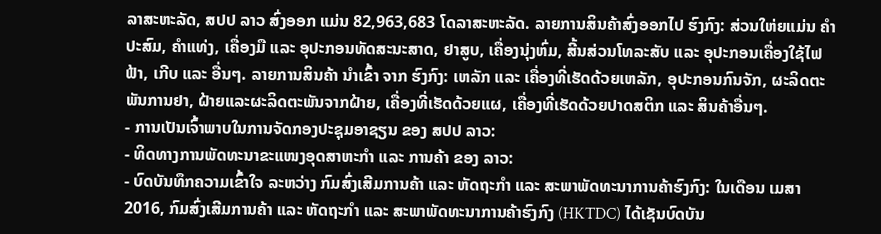ລາສະຫະລັດ, ສປປ ລາວ ສົ່ງອອກ ແມ່ນ 82,963,683 ໂດລາສະຫະລັດ. ລາຍການສິນຄ້າສົ່ງອອກໄປ ຮົງກົງ: ສ່ວນໃຫ່ຍແມ່ນ ຄຳປະສົມ, ຄຳແທ່ງ, ເຄື່ອງມື ແລະ ອຸປະກອນທັດສະນະສາດ, ຢາສູບ, ເຄື່ອງນຸ່ງຫົ່ມ, ສີ້ນສ່ວນໂທລະສັບ ແລະ ອຸປະກອນເຄື່ອງໃຊ້ໄຟຟ້າ, ເກີບ ແລະ ອື່ນໆ. ລາຍການສິນຄ້າ ນຳເຂົ້າ ຈາກ ຮົງກົງ: ເຫລັກ ແລະ ເຄື່ອງທີ່ເຮັດດ້ວຍເຫລັກ, ອຸປະກອນກົນຈັກ, ຜະລິດຕະພັນການຢາ, ຝ້າຍແລະຜະລິດຕະພັນຈາກຝ້າຍ, ເຄື່ອງທີ່ເຮັດດ້ວຍແຜ, ເຄື່ອງທີ່ເຮັດດ້ວຍປາດສຕິກ ແລະ ສິນຄ້າອື່ນໆ.
- ການເປັນເຈົ້າພາບໃນການຈັດກອງປະຊຸມອາຊຽນ ຂອງ ສປປ ລາວ:
- ທິດທາງການພັດທະນາຂະແໜງອຸດສາຫະກໍາ ແລະ ການຄ້າ ຂອງ ລາວ:
- ບົດບັນທຶກຄວາມເຂົ້າໃຈ ລະຫວ່າງ ກົມສົ່ງເສີມການຄ້າ ແລະ ຫັດຖະກໍາ ແລະ ສະພາພັດທະນາການຄ້າຮົງກົງ: ໃນເດືອນ ເມສາ 2016, ກົມສົ່ງເສີມການຄ້າ ແລະ ຫັດຖະກໍາ ແລະ ສະພາພັດທະນາການຄ້າຮົງກົງ (HKTDC) ໄດ້ເຊັນບົດບັນ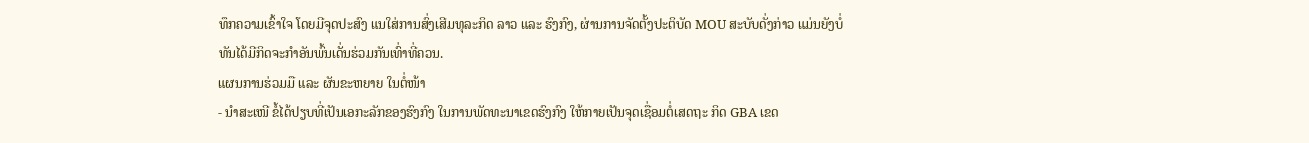ທຶກຄວາມເຂົ້າໃຈ ໂດຍມີຈຸດປະສົງ ແນໃສ່ການສົ່ງເສີມທຸລະກິດ ລາວ ແລະ ຮົງກົງ, ຜ່ານການຈັດຕັ້ງປະຕິບັດ MOU ສະບັບດັ່ງກ່າວ ແມ່ນຍັງບໍ່ທັນໄດ້ມີກິດຈະກໍາອັນພົ້ນເດັ່ນຮ່ວມກັນເທົ່າທີ່ຄວນ.
ແຜນການຮ່ວມມື ແລະ ຜັນຂະຫຍາຍ ໃນຕໍ່ໜ້າ
- ນໍາສະເໜີ ຂໍ້ໄດ້ປຽບທີ່ເປັນເອກະລັກຂອງຮົງກົງ ໃນການພັດທະນາເຂດຮົງກົງ ໃຫ້ກາຍເປັນຈຸດເຊື່ອມຕໍ່ເສດຖະ ກິດ GBA ເຂດ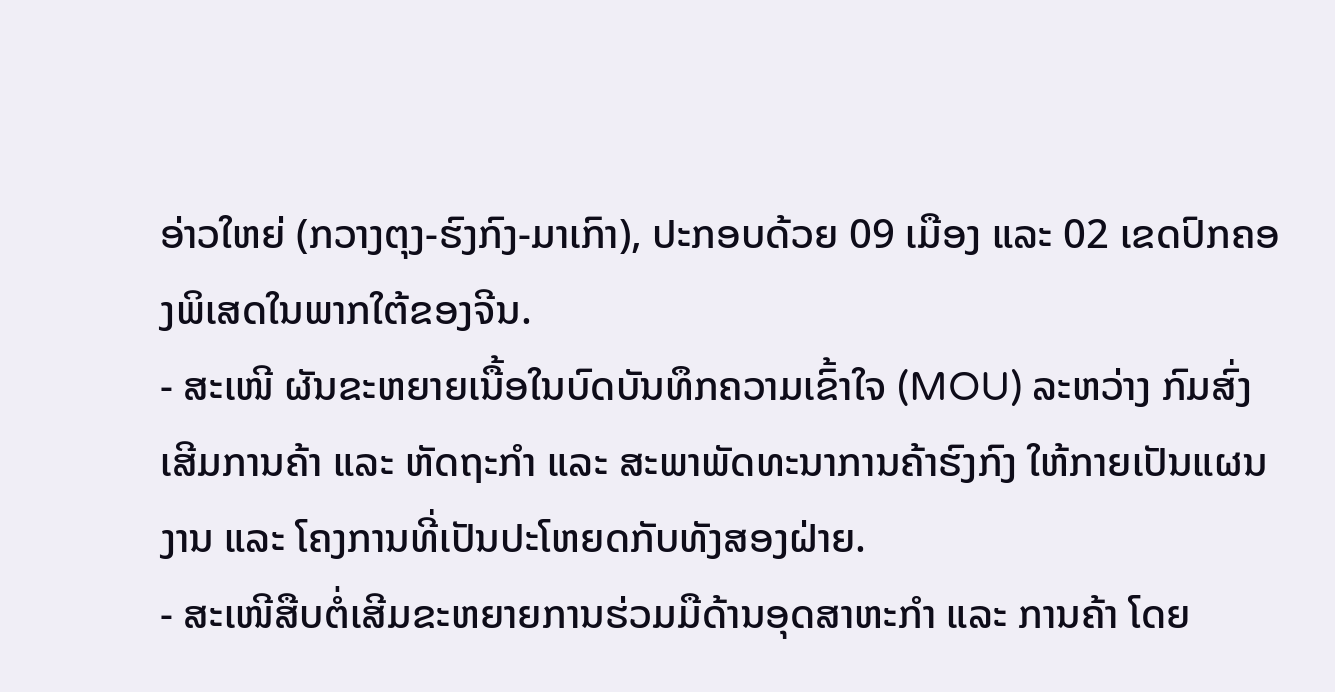ອ່າວໃຫຍ່ (ກວາງຕຸງ-ຮົງກົງ-ມາເກົາ), ປະກອບດ້ວຍ 09 ເມືອງ ແລະ 02 ເຂດປົກຄອງພິເສດໃນພາກໃຕ້ຂອງຈີນ.
- ສະເໜີ ຜັນຂະຫຍາຍເນື້ອໃນບົດບັນທຶກຄວາມເຂົ້າໃຈ (MOU) ລະຫວ່າງ ກົມສົ່ງເສີມການຄ້າ ແລະ ຫັດຖະກໍາ ແລະ ສະພາພັດທະນາການຄ້າຮົງກົງ ໃຫ້ກາຍເປັນແຜນງານ ແລະ ໂຄງການທີ່ເປັນປະໂຫຍດກັບທັງສອງຝ່າຍ.
- ສະເໜີສືບຕໍ່ເສີມຂະຫຍາຍການຮ່ວມມືດ້ານອຸດສາຫະກໍາ ແລະ ການຄ້າ ໂດຍ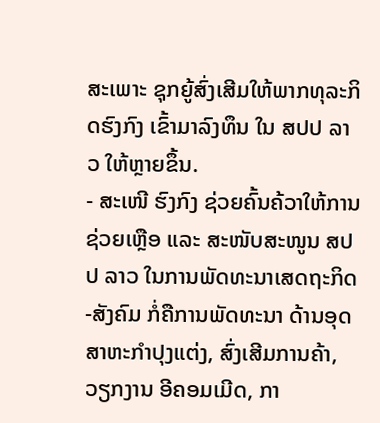ສະເພາະ ຊຸກຍູ້ສົ່ງເສີມໃຫ້ພາກທຸລະກິດຮົງກົງ ເຂົ້າມາລົງທຶນ ໃນ ສປປ ລາວ ໃຫ້ຫຼາຍຂຶ້ນ.
- ສະເໜີ ຮົງກົງ ຊ່ວຍຄົ້ນຄ້ວາໃຫ້ການຊ່ວຍເຫຼືອ ແລະ ສະໜັບສະໜູນ ສປປ ລາວ ໃນການພັດທະນາເສດຖະກິດ-ສັງຄົມ ກໍ່ຄືການພັດທະນາ ດ້ານອຸດສາຫະກໍາປຸງແຕ່ງ, ສົ່ງເສີມການຄ້າ, ວຽກງານ ອີຄອມເມີດ, ກາ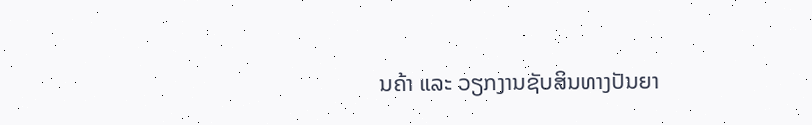ນຄ້າ ແລະ ວຽກງານຊັບສິນທາງປັນຍາ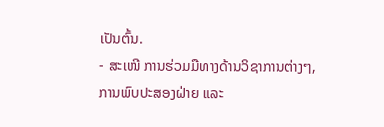ເປັນຕົ້ນ.
- ສະເໜີ ການຮ່ວມມືທາງດ້ານວິຊາການຕ່າງໆ, ການພົບປະສອງຝ່າຍ ແລະ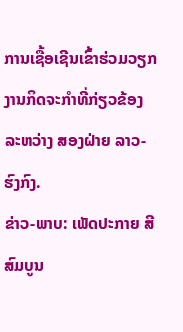ການເຊື້ອເຊີນເຂົ້າຮ່ວມວຽກງານກິດຈະກໍາທີ່ກ່ຽວຂ້ອງ ລະຫວ່າງ ສອງຝ່າຍ ລາວ-ຮົງກົງ.
ຂ່າວ-ພາບ: ເພັດປະກາຍ ສີສົມບູນ